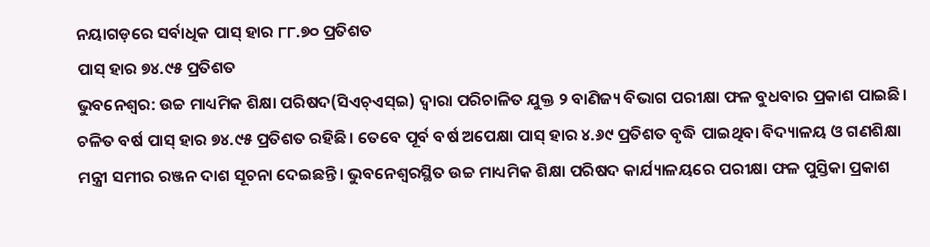ନୟାଗଡ଼ରେ ସର୍ବାଧିକ ପାସ୍ ହାର ୮୮.୭୦ ପ୍ରତିଶତ
ପାସ୍ ହାର ୭୪.୯୫ ପ୍ରତିଶତ
ଭୁବନେଶ୍ୱର: ଉଚ୍ଚ ମାଧ୍ୟମିକ ଶିକ୍ଷା ପରିଷଦ(ସିଏଚ୍ଏସ୍ଇ) ଦ୍ଵାରା ପରିଚାଳିତ ଯୁକ୍ତ ୨ ବାଣିଜ୍ୟ ବିଭାଗ ପରୀକ୍ଷା ଫଳ ବୁଧବାର ପ୍ରକାଶ ପାଇଛି। ଚଳିତ ବର୍ଷ ପାସ୍ ହାର ୭୪.୯୫ ପ୍ରତିଶତ ରହିଛି। ତେବେ ପୂର୍ବ ବର୍ଷ ଅପେକ୍ଷା ପାସ୍ ହାର ୪.୬୯ ପ୍ରତିଶତ ବୃଦ୍ଧି ପାଇଥିବା ବିଦ୍ୟାଳୟ ଓ ଗଣଶିକ୍ଷା ମନ୍ତ୍ରୀ ସମୀର ରଞ୍ଜନ ଦାଶ ସୂଚନା ଦେଇଛନ୍ତି। ଭୁବନେଶ୍ବରସ୍ଥିତ ଉଚ୍ଚ ମାଧ୍ୟମିକ ଶିକ୍ଷା ପରିଷଦ କାର୍ଯ୍ୟାଳୟରେ ପରୀକ୍ଷା ଫଳ ପୁସ୍ତିକା ପ୍ରକାଶ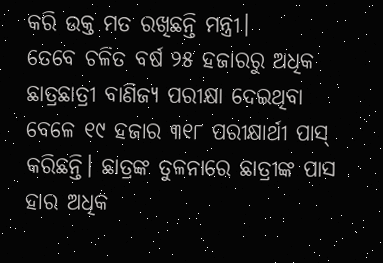କରି ଉକ୍ତ ମତ ରଖିଛନ୍ତି ମନ୍ତ୍ରୀ।
ତେବେ ଚଳିତ ବର୍ଷ ୨୫ ହଜାରରୁ ଅଧିକ ଛାତ୍ରଛାତ୍ରୀ ବାଣିଜ୍ୟ ପରୀକ୍ଷା ଦେଇଥିବା ବେଳେ ୧୯ ହଜାର ୩୧୮ ପରୀକ୍ଷାର୍ଥୀ ପାସ୍ କରିଛନ୍ତି। ଛାତ୍ରଙ୍କ ତୁଳନାରେ ଛାତ୍ରୀଙ୍କ ପାସ ହାର ଅଧିକ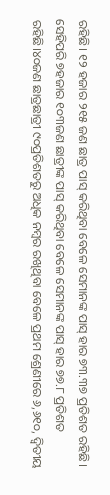ରହିଛି। ୧୨ ହଜାର ୨୧୫ ଜଣ ଛାତ୍ର ପାସ୍ କରିଥିବା ବେଳେ ସେମାନଙ୍କ ପାସ୍ ହାର ୭୩.୩୭ ପ୍ରତିଶତ ରହିଛି। ସେହିପରି ୭ହଜାର ୧୦୩ଜଣ ଛାତ୍ରୀଙ୍କ ପାସ୍ କରିଥିବା ବେଳେ ସେମାନଙ୍କ ପାସ୍ ହାର ୭୭.୮ ପ୍ରତିଶତ ରହିଛି।୪୦ଜଣ ଛାତ୍ରଛାତ୍ରୀ ୯୦ପ୍ରତିଶତରୁ ଅଧିକ ନମ୍ବର ରଖିଥିବା ବେଳେ ପ୍ରଥମ ଶ୍ରେଣୀରେ ୬,୬୧୦, ଦ୍ୱିତୀୟ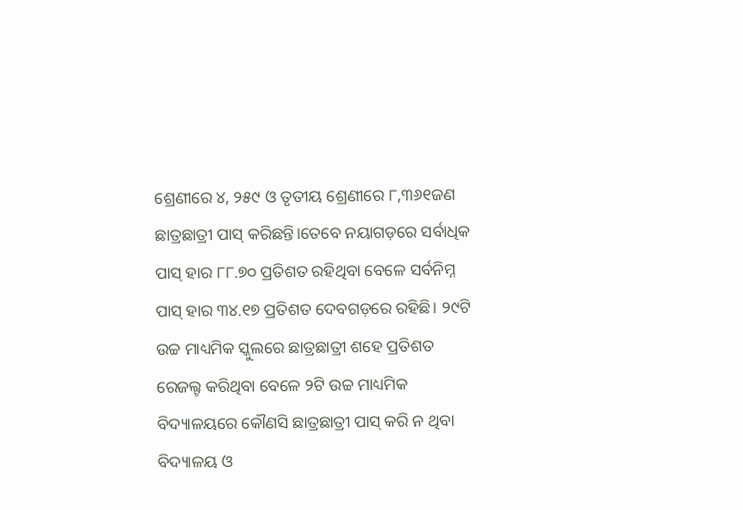ଶ୍ରେଣୀରେ ୪, ୨୫୯ ଓ ତୃତୀୟ ଶ୍ରେଣୀରେ ୮,୩୬୧ଜଣ ଛାତ୍ରଛାତ୍ରୀ ପାସ୍ କରିଛନ୍ତି।ତେବେ ନୟାଗଡ଼ରେ ସର୍ବାଧିକ ପାସ୍ ହାର ୮୮.୭୦ ପ୍ରତିଶତ ରହିଥିବା ବେଳେ ସର୍ବନିମ୍ନ ପାସ୍ ହାର ୩୪.୧୭ ପ୍ରତିଶତ ଦେବଗଡ଼ରେ ରହିଛି। ୨୯ଟି ଉଚ୍ଚ ମାଧ୍ୟମିକ ସ୍କୁଲରେ ଛାତ୍ରଛାତ୍ରୀ ଶହେ ପ୍ରତିଶତ ରେଜଲ୍ଟ କରିଥିବା ବେଳେ ୨ଟି ଉଚ୍ଚ ମାଧ୍ୟମିକ ବିଦ୍ୟାଳୟରେ କୌଣସି ଛାତ୍ରଛାତ୍ରୀ ପାସ୍ କରି ନ ଥିବା ବିଦ୍ୟାଳୟ ଓ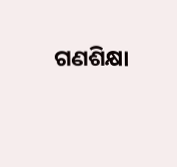ଗଣଶିକ୍ଷା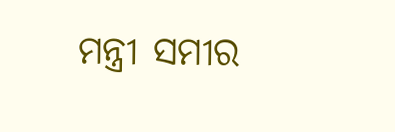ମନ୍ତ୍ରୀ ସମୀର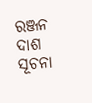ରଞ୍ଜନ ଦାଶ ସୂଚନା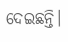ଦେଇଛନ୍ତି।